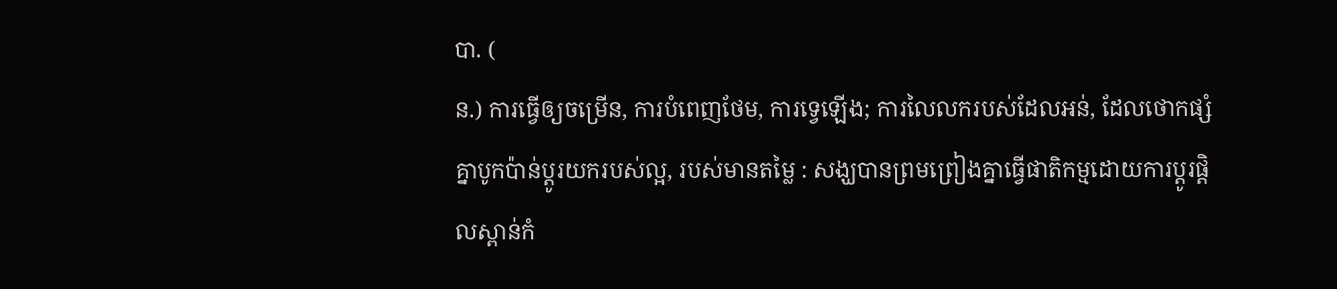បា. (
ន.) ការធ្វើឲ្យចម្រើន, ការបំពេញថែម, ការទ្វេឡើង; ការលៃលករបស់ដែលអន់, ដែលថោកផ្សំគ្នាបូកប៉ាន់ប្ដូរយករបស់ល្អ, របស់មានតម្លៃ : សង្ឃបានព្រមព្រៀងគ្នាធ្វើផាតិកម្មដោយការប្ដូរផ្តិលស្ពាន់កំ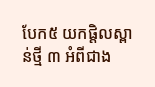បែក៥ យកផ្តិលស្ពាន់ថ្មី ៣ អំពីជាង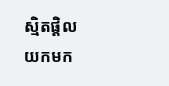ស្មិតផ្តិល យកមក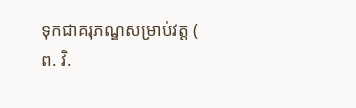ទុកជាគរុភណ្ឌសម្រាប់វត្ត (
ព. វិ.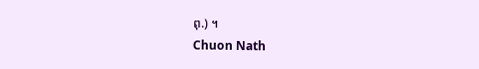ពុ.) ។
Chuon Nath